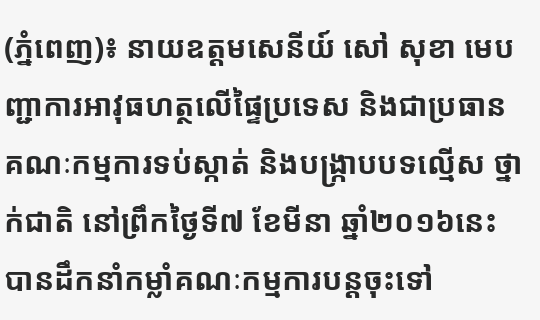(ភ្នំពេញ)៖ នាយឧត្តមសេនីយ៍ សៅ សុខា មេបញ្ជាការអាវុធហត្ថលើផ្ទៃប្រទេស និងជាប្រធានគណៈកម្មការទប់ស្កាត់ និងបង្ក្រាបបទល្មើស ថ្នាក់ជាតិ នៅព្រឹកថ្ងៃទី៧ ខែមីនា ឆ្នាំ២០១៦នេះ បានដឹកនាំកម្លាំគណៈកម្មការបន្តចុះទៅ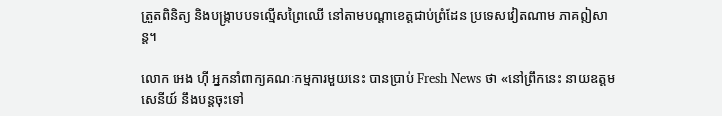ត្រួតពិនិត្យ និងបង្ក្រាបបទល្មើសព្រៃឈើ នៅតាមបណ្តាខេត្តជាប់ព្រំដែន ប្រទេសវៀតណាម ភាគឦសាន្ត។

លោក អេង ហ៊ី អ្នកនាំពាក្យគណៈកម្មការមួយនេះ បានប្រាប់ Fresh News ថា «នៅព្រឹកនេះ នាយឧត្តមសេនីយ៍ នឹងបន្តចុះទៅ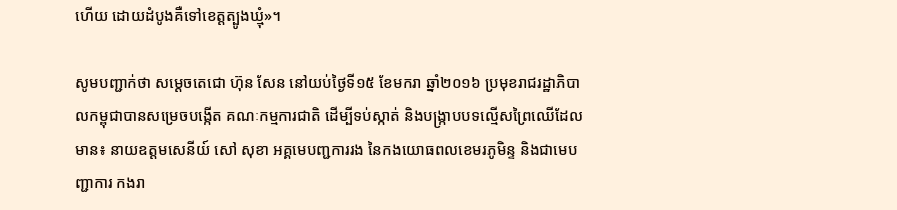ហើយ ដោយដំបូងគឺទៅខេត្តត្បូងឃ្មុំ»។

សូមបញ្ជាក់ថា សម្តេចតេជោ ហ៊ុន សែន នៅយប់ថ្ងៃទី១៥ ខែមករា ឆ្នាំ២០១៦ ប្រមុខរាជរដ្ឋាភិបាលកម្ពុជាបានសម្រេចបង្កើត គណៈកម្មការជាតិ ដើម្បីទប់ស្កាត់ និងបង្ក្រាបបទល្មើសព្រៃឈើដែលមាន៖ នាយឧត្តមសេនីយ៍ សៅ សុខា អគ្គមេបញ្ជការរង នៃកងយោធពលខេមរភូមិន្ទ និងជាមេបញ្ជាការ កងរា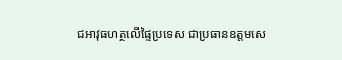ជអាវុធហត្ថលើផ្ទៃប្រទេស ជាប្រធានឧត្តមសេ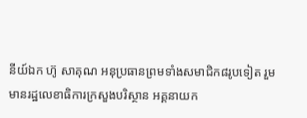នីយ៍ឯក ហ៊ូ សាគុណ អនុប្រធានព្រមទាំងសមាជិក៨រូបទៀត រួមមានរដ្ឋលេខាធិការក្រសួងបរិស្ថាន អគ្គនាយក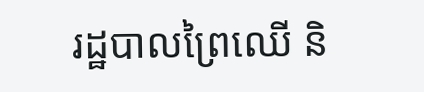រដ្ឋបាលព្រៃឈើ និ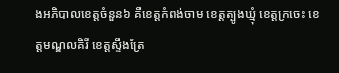ងអភិបាលខេត្តចំនួន៦ គឺខេត្តកំពង់ចាម ខេត្តត្បូងឃ្មុំ ខេត្តក្រចេះ ខេត្តមណ្ឌលគិរី ខេត្តស្ទឹងត្រែ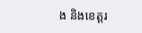ង និងខេត្តរ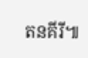តនគីរី៕